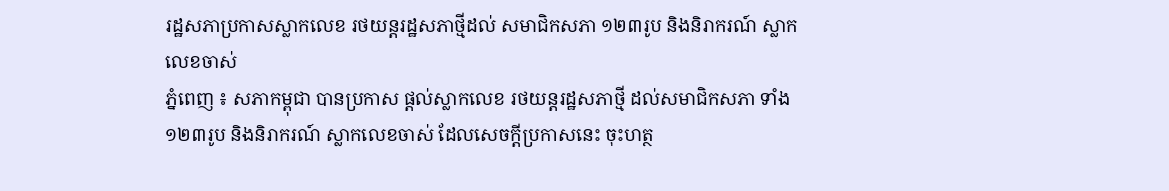រដ្ឋសភាប្រកាសស្លាកលេខ រថយន្តរដ្ឋសភាថ្មីដល់ សមាជិកសភា ១២៣រូប និងនិរាករណ៍ ស្លាកលេខចាស់
ភ្នំពេញ ៖ សភាកម្ពុជា បានប្រកាស ផ្តល់ស្លាកលេខ រថយន្តរដ្ឋសភាថ្មី ដល់សមាជិកសភា ទាំង១២៣រូប និងនិរាករណ៍ ស្លាកលេខចាស់ ដែលសេចក្តីប្រកាសនេះ ចុះហត្ថ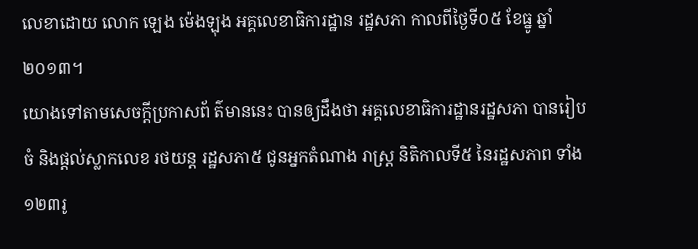លេខាដោយ លោក ឡេង ម៉េងឡុង អគ្គលេខាធិការដ្ឋាន រដ្ឋសភា កាលពីថ្ងៃទី០៥ ខែធ្នូ ឆ្នាំ២០១៣។
យោងទៅតាមសេចក្តីប្រកាសព័ ត៌មាននេះ បានឲ្យដឹងថា អគ្គលេខាធិការដ្ឋានរដ្ឋសភា បានរៀបចំ និងផ្តល់ស្លាកលេខ រថយន្ត រដ្ឋសភា៥ ជូនអ្នកតំណាង រាស្ត្រ និតិកាលទី៥ នៃរដ្ឋសភាព ទាំង១២៣រូ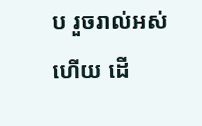ប រួចរាល់អស់ហើយ ដើ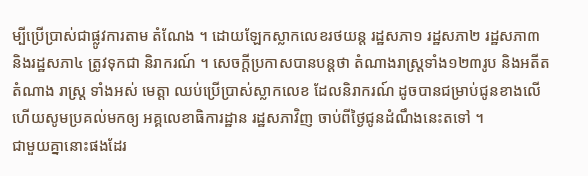ម្បីប្រើប្រាស់ជាផ្លូវការតាម តំណែង ។ ដោយឡែកស្លាកលេខរថយន្ត រដ្ឋសភា១ រដ្ឋសភា២ រដ្ឋសភា៣ និងរដ្ឋសភា៤ ត្រូវទុកជា និរាករណ៍ ។ សេចក្តីប្រកាសបានបន្តថា តំណាងរាស្ត្រទាំង១២៣រូប និងអតីតតំណាង រាស្ត្រ ទាំងអស់ មេត្តា ឈប់ប្រើប្រាស់ស្លាកលេខ ដែលនិរាករណ៍ ដូចបានជម្រាប់ជូនខាងលើ ហើយសូមប្រគល់មកឲ្យ អគ្គលេខាធិការដ្ឋាន រដ្ឋសភាវិញ ចាប់ពីថ្ងៃជូនដំណឹងនេះតទៅ ។
ជាមួយគ្នានោះផងដែរ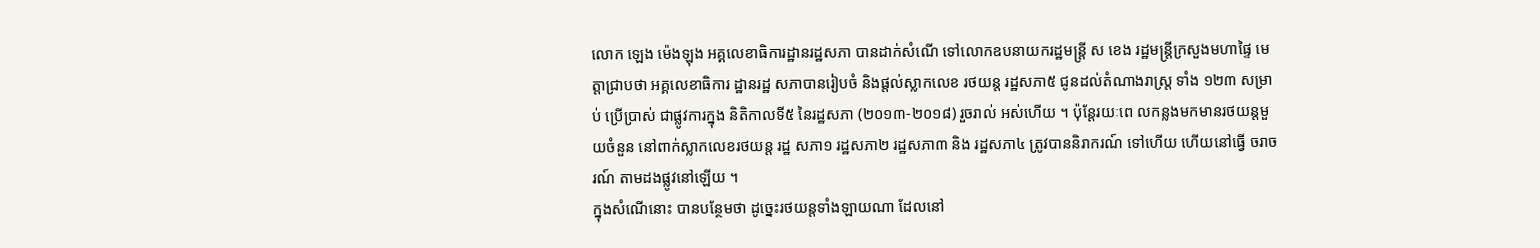លោក ឡេង ម៉េងឡុង អគ្គលេខាធិការដ្ឋានរដ្ឋសភា បានដាក់សំណើ ទៅលោកឧបនាយករដ្ឋមន្រ្តី ស ខេង រដ្ឋមន្រ្តីក្រសួងមហាផ្ទៃ មេត្តាជ្រាបថា អគ្គលេខាធិការ ដ្ឋានរដ្ឋ សភាបានរៀបចំ និងផ្តល់ស្លាកលេខ រថយន្ត រដ្ឋសភា៥ ជូនដល់តំណាងរាស្ត្រ ទាំង ១២៣ សម្រាប់ ប្រើប្រាស់ ជាផ្លូវការក្នុង និតិកាលទី៥ នៃរដ្ឋសភា (២០១៣-២០១៨) រួចរាល់ អស់ហើយ ។ ប៉ុន្តែរយៈពេ លកន្លងមកមានរថយន្តមួយចំនួន នៅពាក់ស្លាកលេខរថយន្ត រដ្ឋ សភា១ រដ្ឋសភា២ រដ្ឋសភា៣ និង រដ្ឋសភា៤ ត្រូវបាននិរាករណ៍ ទៅហើយ ហើយនៅធ្វើ ចរាចរណ៍ តាមដងផ្លូវនៅឡើយ ។
ក្នុងសំណើនោះ បានបន្ថែមថា ដូច្នេះរថយន្តទាំងឡាយណា ដែលនៅ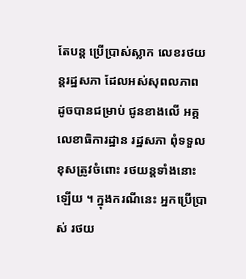តែបន្ត ប្រើប្រាស់ស្លាក លេខរថយន្តរដ្ឋសភា ដែលអស់សុពលភាព ដូចបានជម្រាប់ ជូនខាងលើ អគ្គលេខាធិការដ្ឋាន រដ្ឋសភា ពុំទទួលខុសត្រូវចំពោះ រថយន្តទាំងនោះឡើយ ។ ក្នុងករណីនេះ អ្នកប្រើប្រាស់ រថយ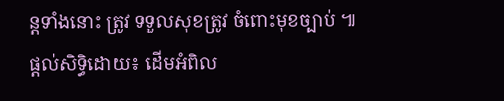ន្តទាំងនោះ ត្រូវ ទទួលសុខត្រូវ ចំពោះមុខច្បាប់ ៕
ផ្តល់សិទ្ធិដោយ៖ ដើមអំពិល